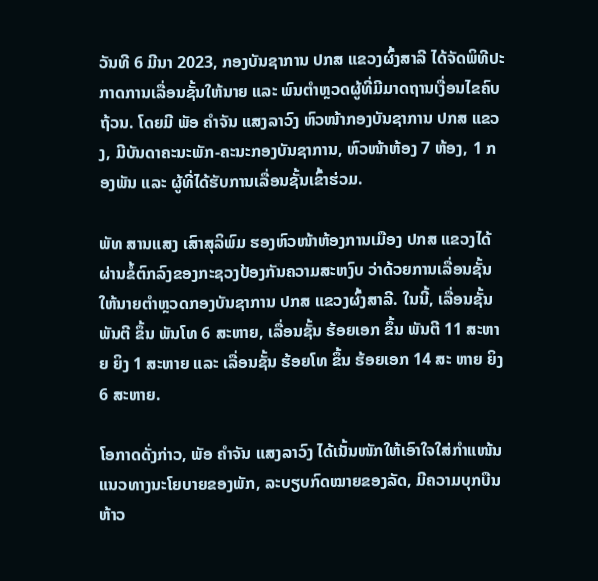ວັນທີ 6 ມີນາ 2023, ກອງບັນຊາການ ປກສ ແຂວງຜົ້ງສາລີ ໄດ້ຈັດພິທີປະກາດການເລື່ອນຊັ້ນໃຫ້ນາຍ ແລະ ພົນຕໍາຫຼວດຜູ້ທີ່ມີມາດຖານເງື່ອນໄຂຄົບຖ້ວນ. ໂດຍມີ ພັອ ຄໍາຈັນ ແສງລາວົງ ຫົວໜ້າກອງບັນຊາການ ປກສ ແຂວງ, ມີບັນດາຄະນະພັກ-ຄະນະກອງບັນຊາການ, ຫົວໜ້າຫ້ອງ 7 ຫ້ອງ, 1 ກອງພັນ ແລະ ຜູ້ທີ່ໄດ້ຮັບການເລື່ອນຊັ້ນເຂົ້າຮ່ວມ.

ພັທ ສານແສງ ເສົາສຸລິພົມ ຮອງຫົວໜ້າຫ້ອງການເມືອງ ປກສ ແຂວງໄດ້ຜ່ານຂໍ້ຕົກລົງຂອງກະຊວງປ້ອງກັນຄວາມສະຫງົບ ວ່າດ້ວຍການເລື່ອນຊັ້ນໃຫ້ນາຍຕໍາຫຼວດກອງບັນຊາການ ປກສ ແຂວງຜົ້ງສາລີ. ໃນນີ້, ເລື່ອນຊັ້ນ ພັນຕີ ຂຶ້ນ ພັນໂທ 6 ສະຫາຍ, ເລື່ອນຊັ້ນ ຮ້ອຍເອກ ຂຶ້ນ ພັນຕີ 11 ສະຫາຍ ຍິງ 1 ສະຫາຍ ແລະ ເລື່ອນຊັ້ນ ຮ້ອຍໂທ ຂຶ້ນ ຮ້ອຍເອກ 14 ສະ ຫາຍ ຍິງ 6 ສະຫາຍ.

ໂອກາດດັ່ງກ່າວ, ພັອ ຄໍາຈັນ ແສງລາວົງ ໄດ້ເນັ້ນໜັກໃຫ້ເອົາໃຈໃສ່ກໍາແໜ້ນແນວທາງນະໂຍບາຍຂອງພັກ, ລະບຽບກົດໝາຍຂອງລັດ, ມີຄວາມບຸກບືນຫ້າວ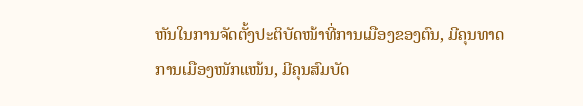ຫັນໃນການຈັດຕັ້ງປະຕິບັດໜ້າທີ່ການເມືອງຂອງຕົນ, ມີຄຸນທາດການເມືອງໜັກແໜ້ນ, ມີຄຸນສົມບັດ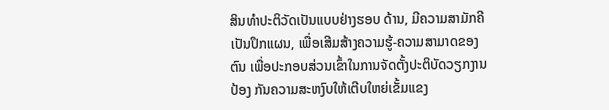ສິນທໍາປະຕິວັດເປັນແບບຢ່າງຮອບ ດ້ານ, ມີຄວາມສາມັກຄີເປັນປຶກແຜນ, ເພື່ອເສີມສ້າງຄວາມຮູ້-ຄວາມສາມາດຂອງຕົນ ເພື່ອປະກອບສ່ວນເຂົ້າໃນການຈັດຕັ້ງປະຕິບັດວຽກງານປ້ອງ ກັນຄວາມສະຫງົບໃຫ້ເຕີບໃຫຍ່ເຂັ້ມແຂງ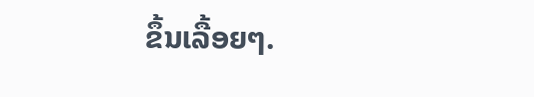ຂຶ້ນເລື້ອຍໆ.